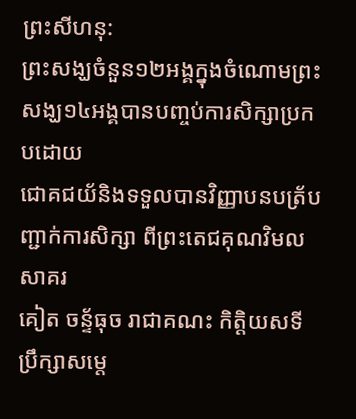ព្រះសីហនុ:
ព្រះសង្ឃចំនួន១២អង្គក្នុងចំណោមព្រះសង្ឃ១៤អង្គបានបញ្ចប់ការសិក្សាប្រកបដោយ
ជោគជយ័និងទទួលបានវិញ្ញាបនបត្រ័បញ្ជាក់ការសិក្សា ពីព្រះតេជគុណវិមលសាគរ
គៀត ចន្ទ័ធុច រាជាគណះ កិត្តិយសទីប្រឹក្សាសម្តេ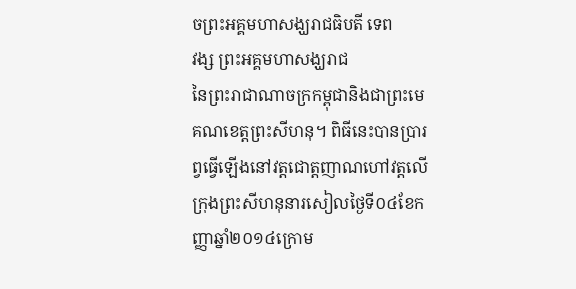ចព្រះអគ្គមហាសង្ឃរាជធិបតី ទេព
វង្ស ព្រះអគ្គមហាសង្ឃរាជ
នៃព្រះរាជាណាចក្រកម្ពុជានិងជាព្រះមេគណខេត្តព្រះសីហនុ។ ពិធីនេះបានប្រារព្វធ្វើឡើងនៅវត្តជោត្តញាណហៅវត្តលើក្រុងព្រះសីហនុនារសៀលថ្ងៃទី០៤ខែកញ្ញាឆ្នាំ២០១៤ក្រោម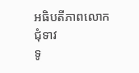អធិបតីភាពលោកជុំទាវ
ទូ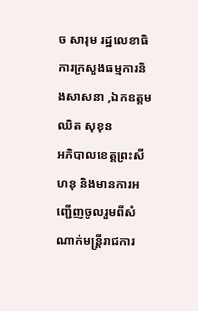ច សារុម រដ្ឋលេខាធិការក្រសួងធម្មការនិងសាសនា ,ឯកឧត្តម ឈិត សុខុន
អភិបាលខេត្តព្រះសីហនុ និងមានការអញ្ជើញចូលរួមពីសំណាក់មន្ត្រីរាជការ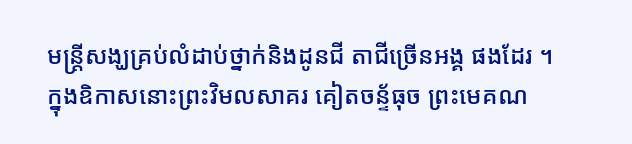មន្ត្រីសង្ឃគ្រប់លំដាប់ថ្នាក់និងដូនជី តាជីច្រើនអង្គ ផងដែរ ។
ក្នុងឧិកាសនោះព្រះវិមលសាគរ គៀតចន្ទ័ធុច ព្រះមេគណ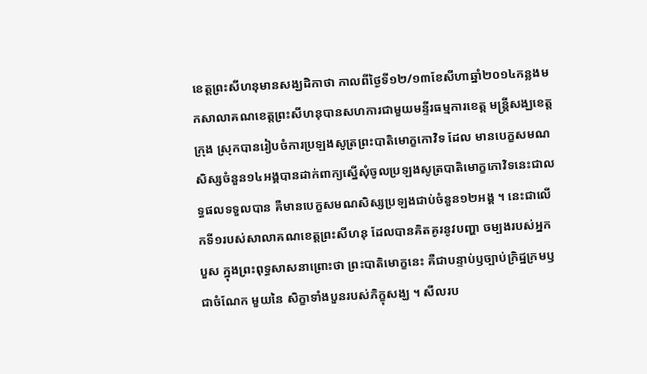ខេត្តព្រះសីហនុមានសង្ឃដិកាថា កាលពីថ្ងៃទី១២/១៣ខែសីហាឆ្នាំ២០១៤កន្លងមកសាលាគណខេត្តព្រះសីហនុបានសហការជាមួយមន្ទីរធម្មការខេត្ត មន្ត្រីសង្ឃខេត្ត ក្រុង ស្រុកបានរៀបចំការប្រឡងសូត្រព្រះបាតិមោក្ខកោវិទ ដែល មានបេក្ខសមណសិស្សចំនួន១៤អង្គបានដាក់ពាក្យស្នើសុំចូលប្រឡងសូត្របាតិមោក្ខកោវិទនេះជាលទ្ធផលទទួលបាន គឺមានបេក្ខសមណសិស្សប្រឡងជាប់ចំនួន១២អង្គ ។ នេះជាលើកទី១របស់សាលាគណខេត្តព្រះសីហនុ ដែលបានគិតគូរនូវបញ្ហា ចម្បងរបស់អ្នកបួស ក្នុងព្រះពុទ្ធសាសនាព្រោះថា ព្រះបាតិមោក្ខនេះ គឺជាបន្ទាប់ឫច្បាប់ក្រិដ្ឋក្រមឫជាចំណែក មួយនៃ សិក្ខាទាំងបួនរបស់ភិក្ខុសង្ឃ ។ សីលរប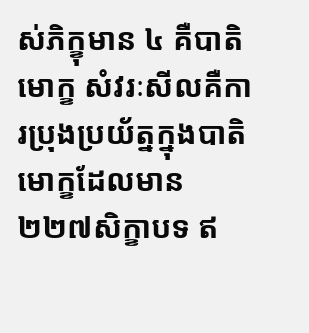ស់ភិក្ខុមាន ៤ គឺបាតិមោក្ខ សំវរៈសីលគឺការប្រុងប្រយ័ត្នក្នុងបាតិមោក្ខដែលមាន២២៧សិក្ខាបទ ឥ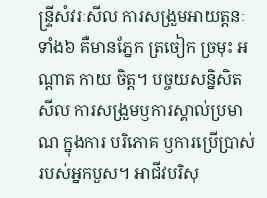ន្ទ្រីសំវរៈសីល ការសង្រួមអាយត្តនៈទាំង៦ គឺមានភ្នែក ត្រចៀក ច្រមុះ អណ្តាត កាយ ចិត្ត។ បច្ចយសន្និសិតសីល ការសង្រួមឫការស្គាល់ប្រមាណ ក្នុងការ បរិភោគ ឫការប្រើប្រាស់របស់អ្នកបួស។ អាជីវបរិសុ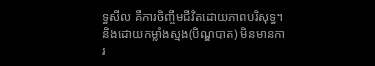ទ្ធសីល គឺការចិញ្ចឹមជីវិតដោយភាពបរិសុទ្ធ។ និងដោយកម្លាំងស្មង(បិណ្ឌបាត) មិនមានការ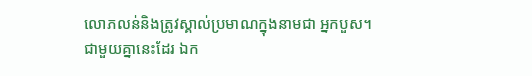លោភលន់និងត្រូវស្គាល់ប្រមាណក្នុងនាមជា អ្នកបួស។
ជាមួយគ្នានេះដែរ ឯក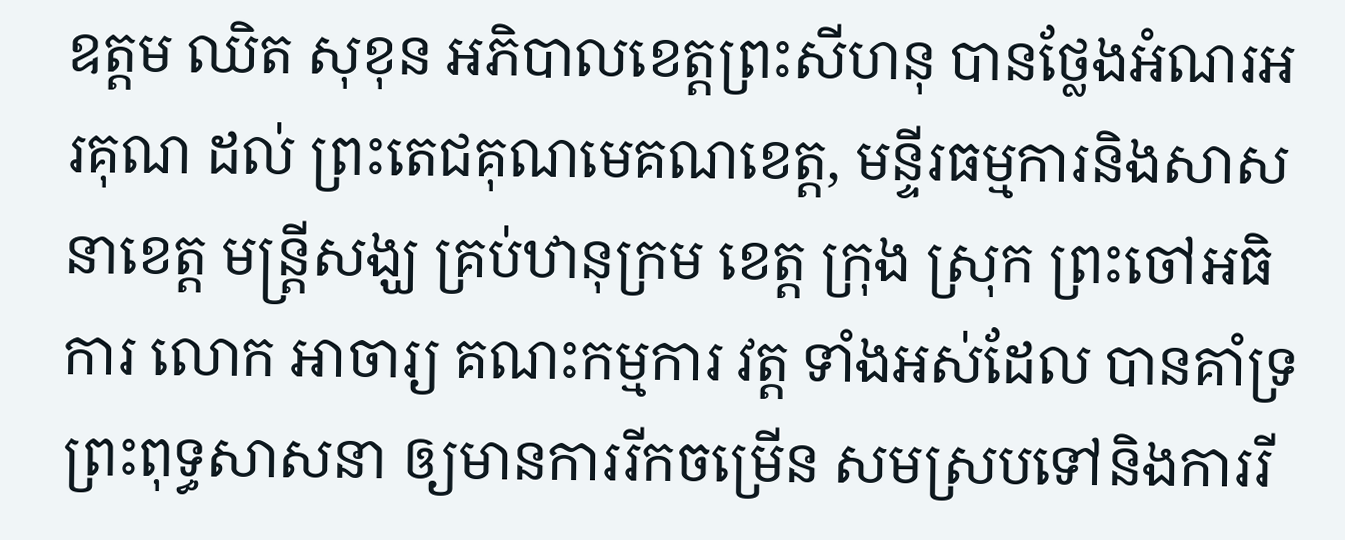ឧត្តម ឈិត សុខុន អភិបាលខេត្តព្រះសីហនុ បានថ្លែងអំណរអរគុណ ដល់ ព្រះតេជគុណមេគណខេត្ត, មន្ទីរធម្មការនិងសាសនាខេត្ត មន្ត្រីសង្ឃ គ្រប់ឋានុក្រម ខេត្ត ក្រុង ស្រុក ព្រះចៅអធិការ លោក អាចារ្យ គណះកម្មការ វត្ត ទាំងអស់ដែល បានគាំទ្រព្រះពុទ្ធសាសនា ឲ្យមានការរីកចម្រើន សមស្របទៅនិងការរី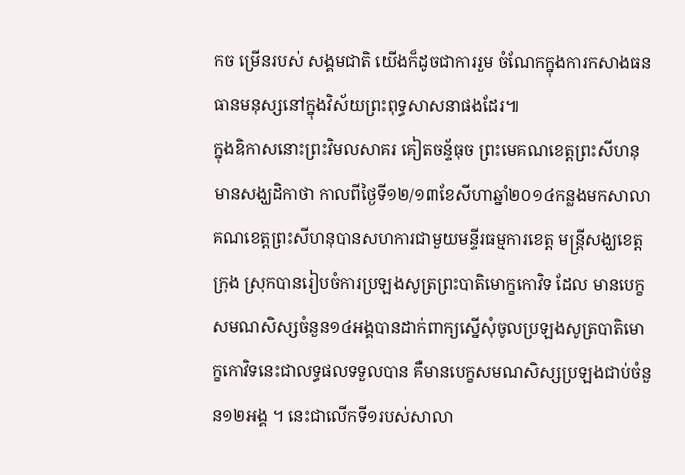កច ម្រើនរបស់ សង្គមជាតិ យើងក៏ដូចជាការរួម ចំណែកក្នុងការកសាងធនធានមនុស្សនៅក្នុងវិស័យព្រះពុទ្ធសាសនាផងដែរ៕
ក្នុងឧិកាសនោះព្រះវិមលសាគរ គៀតចន្ទ័ធុច ព្រះមេគណខេត្តព្រះសីហនុមានសង្ឃដិកាថា កាលពីថ្ងៃទី១២/១៣ខែសីហាឆ្នាំ២០១៤កន្លងមកសាលាគណខេត្តព្រះសីហនុបានសហការជាមួយមន្ទីរធម្មការខេត្ត មន្ត្រីសង្ឃខេត្ត ក្រុង ស្រុកបានរៀបចំការប្រឡងសូត្រព្រះបាតិមោក្ខកោវិទ ដែល មានបេក្ខសមណសិស្សចំនួន១៤អង្គបានដាក់ពាក្យស្នើសុំចូលប្រឡងសូត្របាតិមោក្ខកោវិទនេះជាលទ្ធផលទទួលបាន គឺមានបេក្ខសមណសិស្សប្រឡងជាប់ចំនួន១២អង្គ ។ នេះជាលើកទី១របស់សាលា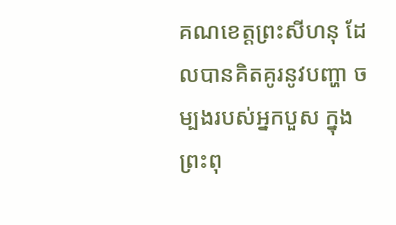គណខេត្តព្រះសីហនុ ដែលបានគិតគូរនូវបញ្ហា ចម្បងរបស់អ្នកបួស ក្នុងព្រះពុ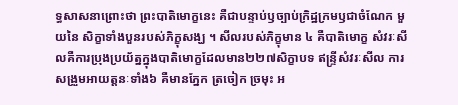ទ្ធសាសនាព្រោះថា ព្រះបាតិមោក្ខនេះ គឺជាបន្ទាប់ឫច្បាប់ក្រិដ្ឋក្រមឫជាចំណែក មួយនៃ សិក្ខាទាំងបួនរបស់ភិក្ខុសង្ឃ ។ សីលរបស់ភិក្ខុមាន ៤ គឺបាតិមោក្ខ សំវរៈសីលគឺការប្រុងប្រយ័ត្នក្នុងបាតិមោក្ខដែលមាន២២៧សិក្ខាបទ ឥន្ទ្រីសំវរៈសីល ការសង្រួមអាយត្តនៈទាំង៦ គឺមានភ្នែក ត្រចៀក ច្រមុះ អ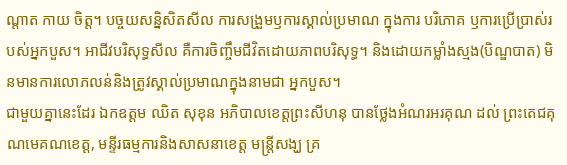ណ្តាត កាយ ចិត្ត។ បច្ចយសន្និសិតសីល ការសង្រួមឫការស្គាល់ប្រមាណ ក្នុងការ បរិភោគ ឫការប្រើប្រាស់របស់អ្នកបួស។ អាជីវបរិសុទ្ធសីល គឺការចិញ្ចឹមជីវិតដោយភាពបរិសុទ្ធ។ និងដោយកម្លាំងស្មង(បិណ្ឌបាត) មិនមានការលោភលន់និងត្រូវស្គាល់ប្រមាណក្នុងនាមជា អ្នកបួស។
ជាមួយគ្នានេះដែរ ឯកឧត្តម ឈិត សុខុន អភិបាលខេត្តព្រះសីហនុ បានថ្លែងអំណរអរគុណ ដល់ ព្រះតេជគុណមេគណខេត្ត, មន្ទីរធម្មការនិងសាសនាខេត្ត មន្ត្រីសង្ឃ គ្រ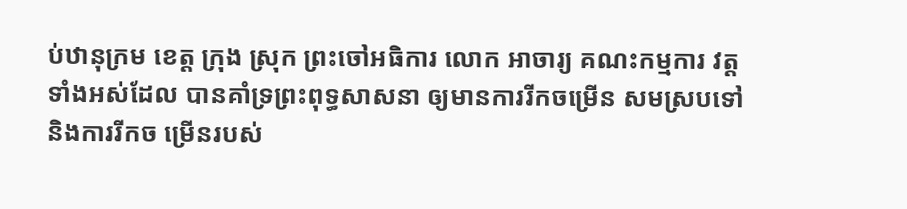ប់ឋានុក្រម ខេត្ត ក្រុង ស្រុក ព្រះចៅអធិការ លោក អាចារ្យ គណះកម្មការ វត្ត ទាំងអស់ដែល បានគាំទ្រព្រះពុទ្ធសាសនា ឲ្យមានការរីកចម្រើន សមស្របទៅនិងការរីកច ម្រើនរបស់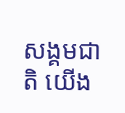សង្គមជាតិ យើង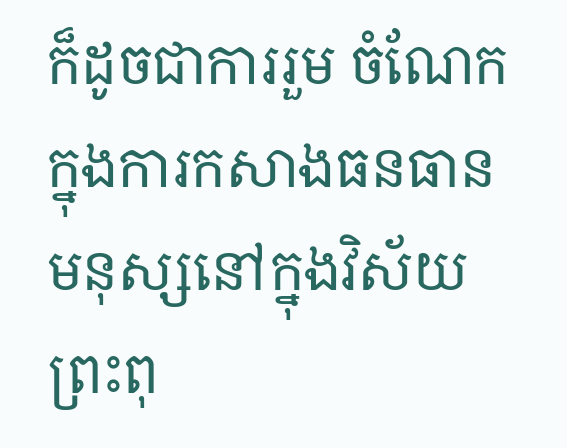ក៏ដូចជាការរួម ចំណែកក្នុងការកសាងធនធានមនុស្សនៅក្នុងវិស័យព្រះពុ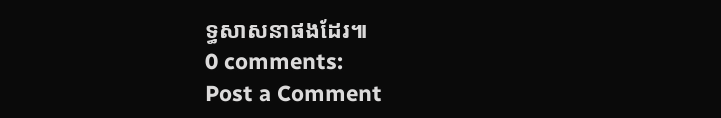ទ្ធសាសនាផងដែរ៕
0 comments:
Post a Comment